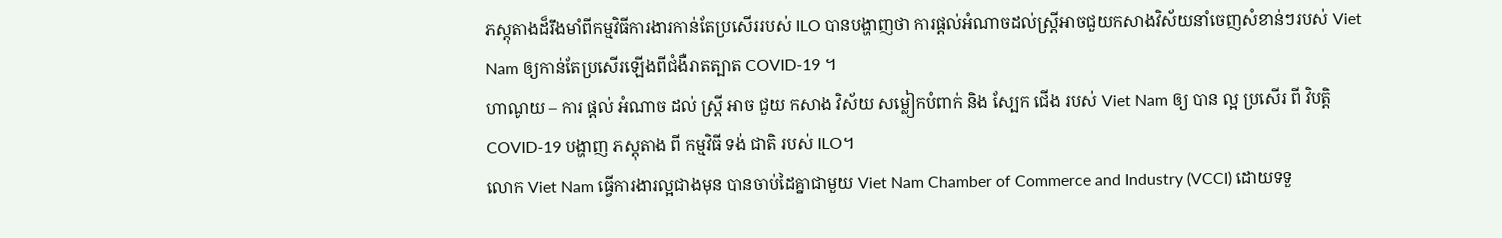ភស្តុតាងដ៏រឹងមាំពីកម្មវិធីការងារកាន់តែប្រសើររបស់ ILO បានបង្ហាញថា ការផ្តល់អំណាចដល់ស្ត្រីអាចជួយកសាងវិស័យនាំចេញសំខាន់ៗរបស់ Viet Nam ឲ្យកាន់តែប្រសើរឡើងពីជំងឺរាតត្បាត COVID-19 ។
ហាណូយ – ការ ផ្តល់ អំណាច ដល់ ស្ត្រី អាច ជួយ កសាង វិស័យ សម្លៀកបំពាក់ និង ស្បែក ជើង របស់ Viet Nam ឲ្យ បាន ល្អ ប្រសើរ ពី វិបត្តិ COVID-19 បង្ហាញ ភស្តុតាង ពី កម្មវិធី ទង់ ជាតិ របស់ ILO។
លោក Viet Nam ធ្វើការងារល្អជាងមុន បានចាប់ដៃគ្នាជាមួយ Viet Nam Chamber of Commerce and Industry (VCCI) ដោយទទួ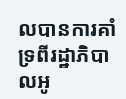លបានការគាំទ្រពីរដ្ឋាភិបាលអូ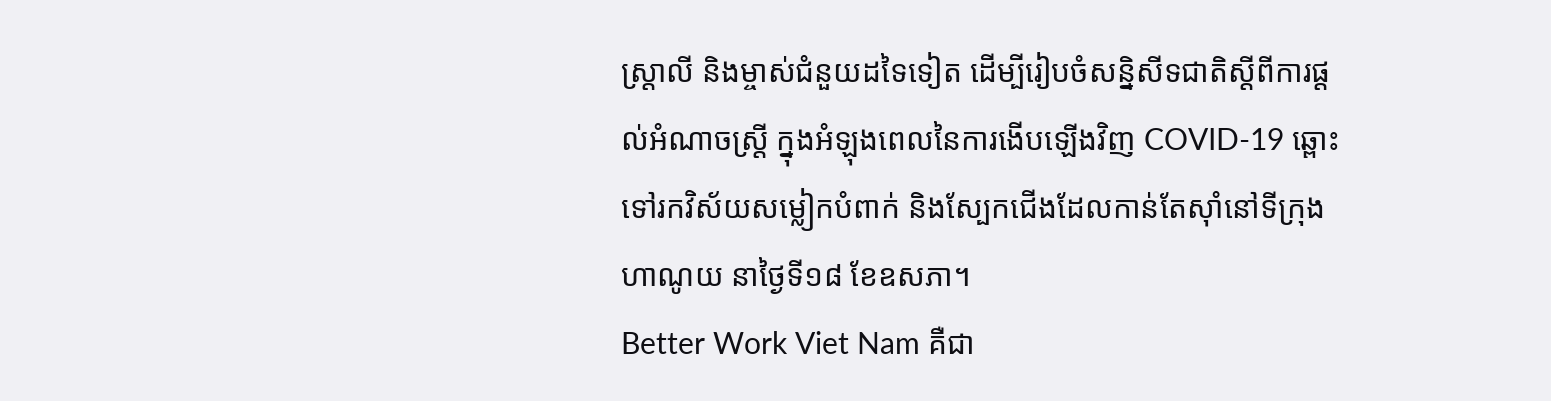ស្ត្រាលី និងម្ចាស់ជំនួយដទៃទៀត ដើម្បីរៀបចំសន្និសីទជាតិស្តីពីការផ្តល់អំណាចស្ត្រី ក្នុងអំឡុងពេលនៃការងើបឡើងវិញ COVID-19 ឆ្ពោះទៅរកវិស័យសម្លៀកបំពាក់ និងស្បែកជើងដែលកាន់តែស៊ាំនៅទីក្រុងហាណូយ នាថ្ងៃទី១៨ ខែឧសភា។
Better Work Viet Nam គឺជា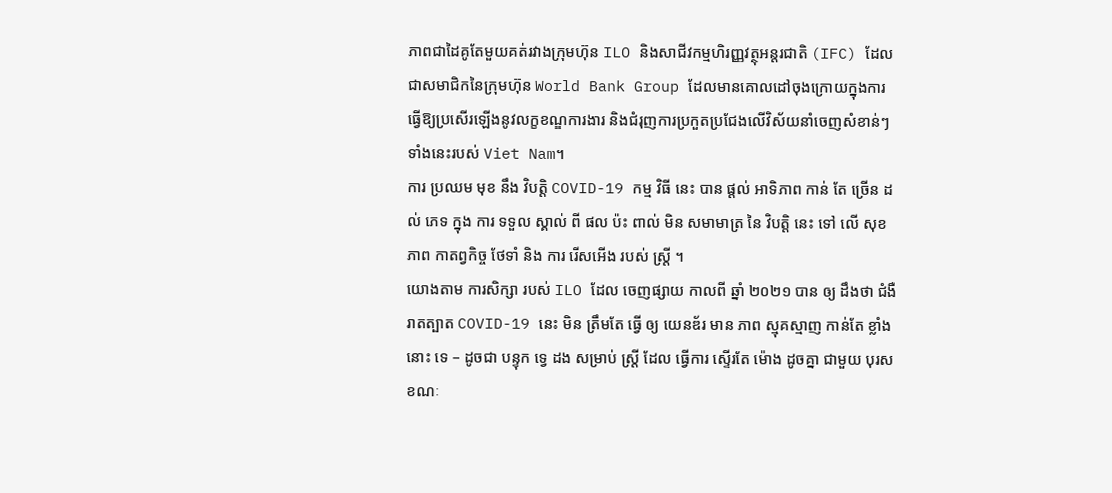ភាពជាដៃគូតែមួយគត់រវាងក្រុមហ៊ុន ILO និងសាជីវកម្មហិរញ្ញវត្ថុអន្តរជាតិ (IFC) ដែលជាសមាជិកនៃក្រុមហ៊ុន World Bank Group ដែលមានគោលដៅចុងក្រោយក្នុងការធ្វើឱ្យប្រសើរឡើងនូវលក្ខខណ្ឌការងារ និងជំរុញការប្រកួតប្រជែងលើវិស័យនាំចេញសំខាន់ៗទាំងនេះរបស់ Viet Nam។
ការ ប្រឈម មុខ នឹង វិបត្តិ COVID-19 កម្ម វិធី នេះ បាន ផ្តល់ អាទិភាព កាន់ តែ ច្រើន ដល់ ភេទ ក្នុង ការ ទទួល ស្គាល់ ពី ផល ប៉ះ ពាល់ មិន សមាមាត្រ នៃ វិបត្តិ នេះ ទៅ លើ សុខ ភាព កាតព្វកិច្ច ថែទាំ និង ការ រើសអើង របស់ ស្ត្រី ។
យោងតាម ការសិក្សា របស់ ILO ដែល ចេញផ្សាយ កាលពី ឆ្នាំ ២០២១ បាន ឲ្យ ដឹងថា ជំងឺ រាតត្បាត COVID-19 នេះ មិន ត្រឹមតែ ធ្វើ ឲ្យ យេនឌ័រ មាន ភាព ស្មុគស្មាញ កាន់តែ ខ្លាំង នោះ ទេ – ដូចជា បន្ទុក ទ្វេ ដង សម្រាប់ ស្ត្រី ដែល ធ្វើការ ស្ទើរតែ ម៉ោង ដូចគ្នា ជាមួយ បុរស ខណៈ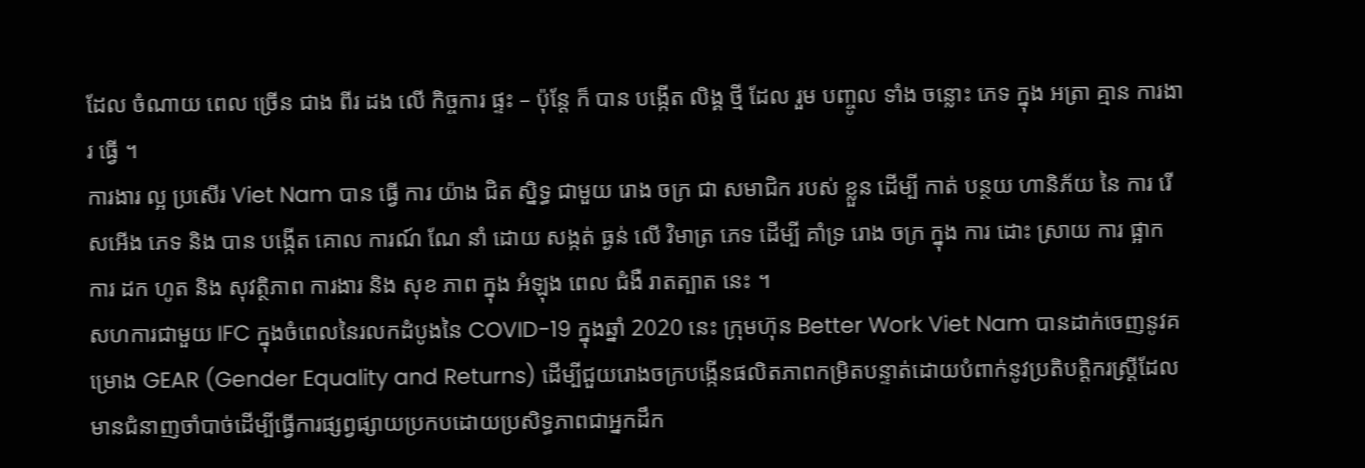ដែល ចំណាយ ពេល ច្រើន ជាង ពីរ ដង លើ កិច្ចការ ផ្ទះ – ប៉ុន្តែ ក៏ បាន បង្កើត លិង្គ ថ្មី ដែល រួម បញ្ចូល ទាំង ចន្លោះ ភេទ ក្នុង អត្រា គ្មាន ការងារ ធ្វើ ។
ការងារ ល្អ ប្រសើរ Viet Nam បាន ធ្វើ ការ យ៉ាង ជិត ស្និទ្ធ ជាមួយ រោង ចក្រ ជា សមាជិក របស់ ខ្លួន ដើម្បី កាត់ បន្ថយ ហានិភ័យ នៃ ការ រើសអើង ភេទ និង បាន បង្កើត គោល ការណ៍ ណែ នាំ ដោយ សង្កត់ ធ្ងន់ លើ វិមាត្រ ភេទ ដើម្បី គាំទ្រ រោង ចក្រ ក្នុង ការ ដោះ ស្រាយ ការ ផ្អាក ការ ដក ហូត និង សុវត្ថិភាព ការងារ និង សុខ ភាព ក្នុង អំឡុង ពេល ជំងឺ រាតត្បាត នេះ ។
សហការជាមួយ IFC ក្នុងចំពេលនៃរលកដំបូងនៃ COVID-19 ក្នុងឆ្នាំ 2020 នេះ ក្រុមហ៊ុន Better Work Viet Nam បានដាក់ចេញនូវគម្រោង GEAR (Gender Equality and Returns) ដើម្បីជួយរោងចក្របង្កើនផលិតភាពកម្រិតបន្ទាត់ដោយបំពាក់នូវប្រតិបត្តិករស្ត្រីដែលមានជំនាញចាំបាច់ដើម្បីធ្វើការផ្សព្វផ្សាយប្រកបដោយប្រសិទ្ធភាពជាអ្នកដឹក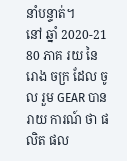នាំបន្ទាត់។
នៅ ឆ្នាំ 2020-21 80 ភាគ រយ នៃ រោង ចក្រ ដែល ចូល រួម GEAR បាន រាយ ការណ៍ ថា ផលិត ផល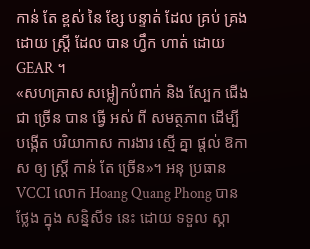កាន់ តែ ខ្ពស់ នៃ ខ្សែ បន្ទាត់ ដែល គ្រប់ គ្រង ដោយ ស្ត្រី ដែល បាន ហ្វឹក ហាត់ ដោយ GEAR ។
«សហគ្រាស សម្លៀកបំពាក់ និង ស្បែក ជើង ជា ច្រើន បាន ធ្វើ អស់ ពី សមត្ថភាព ដើម្បី បង្កើត បរិយាកាស ការងារ ស្មើ គ្នា ផ្តល់ ឱកាស ឲ្យ ស្ត្រី កាន់ តែ ច្រើន»។ អនុ ប្រធាន VCCI លោក Hoang Quang Phong បាន ថ្លែង ក្នុង សន្និសីទ នេះ ដោយ ទទួល ស្គា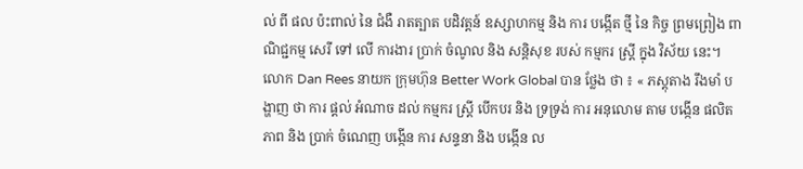ល់ ពី ផល ប៉ះពាល់ នៃ ជំងឺ រាតត្បាត បដិវត្តន៍ ឧស្សាហកម្ម និង ការ បង្កើត ថ្មី នៃ កិច្ច ព្រមព្រៀង ពាណិជ្ជកម្ម សេរី ទៅ លើ ការងារ ប្រាក់ ចំណូល និង សន្តិសុខ របស់ កម្មករ ស្ត្រី ក្នុង វិស័យ នេះ។
លោក Dan Rees នាយក ក្រុមហ៊ុន Better Work Global បាន ថ្លែង ថា ៖ « ភស្តុតាង រឹងមាំ បង្ហាញ ថា ការ ផ្តល់ អំណាច ដល់ កម្មករ ស្ត្រី បើកបរ និង ទ្រទ្រង់ ការ អនុលោម តាម បង្កើន ផលិតភាព និង ប្រាក់ ចំណេញ បង្កើន ការ សន្ទនា និង បង្កើន ល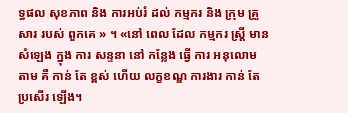ទ្ធផល សុខភាព និង ការអប់រំ ដល់ កម្មករ និង ក្រុម គ្រួសារ របស់ ពួកគេ » ។ «នៅ ពេល ដែល កម្មករ ស្ត្រី មាន សំឡេង ក្នុង ការ សន្ទនា នៅ កន្លែង ធ្វើ ការ អនុលោម តាម គឺ កាន់ តែ ខ្ពស់ ហើយ លក្ខខណ្ឌ ការងារ កាន់ តែ ប្រសើរ ឡើង។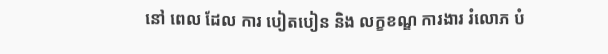នៅ ពេល ដែល ការ បៀតបៀន និង លក្ខខណ្ឌ ការងារ រំលោភ បំ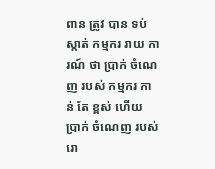ពាន ត្រូវ បាន ទប់ស្កាត់ កម្មករ រាយ ការណ៍ ថា ប្រាក់ ចំណេញ របស់ កម្មករ កាន់ តែ ខ្ពស់ ហើយ ប្រាក់ ចំណេញ របស់ រោ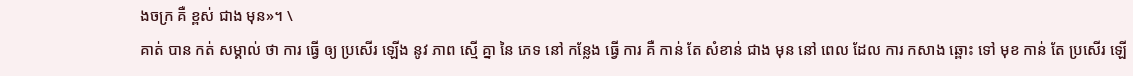ងចក្រ គឺ ខ្ពស់ ជាង មុន»។ \
គាត់ បាន កត់ សម្គាល់ ថា ការ ធ្វើ ឲ្យ ប្រសើរ ឡើង នូវ ភាព ស្មើ គ្នា នៃ ភេទ នៅ កន្លែង ធ្វើ ការ គឺ កាន់ តែ សំខាន់ ជាង មុន នៅ ពេល ដែល ការ កសាង ឆ្ពោះ ទៅ មុខ កាន់ តែ ប្រសើរ ឡើ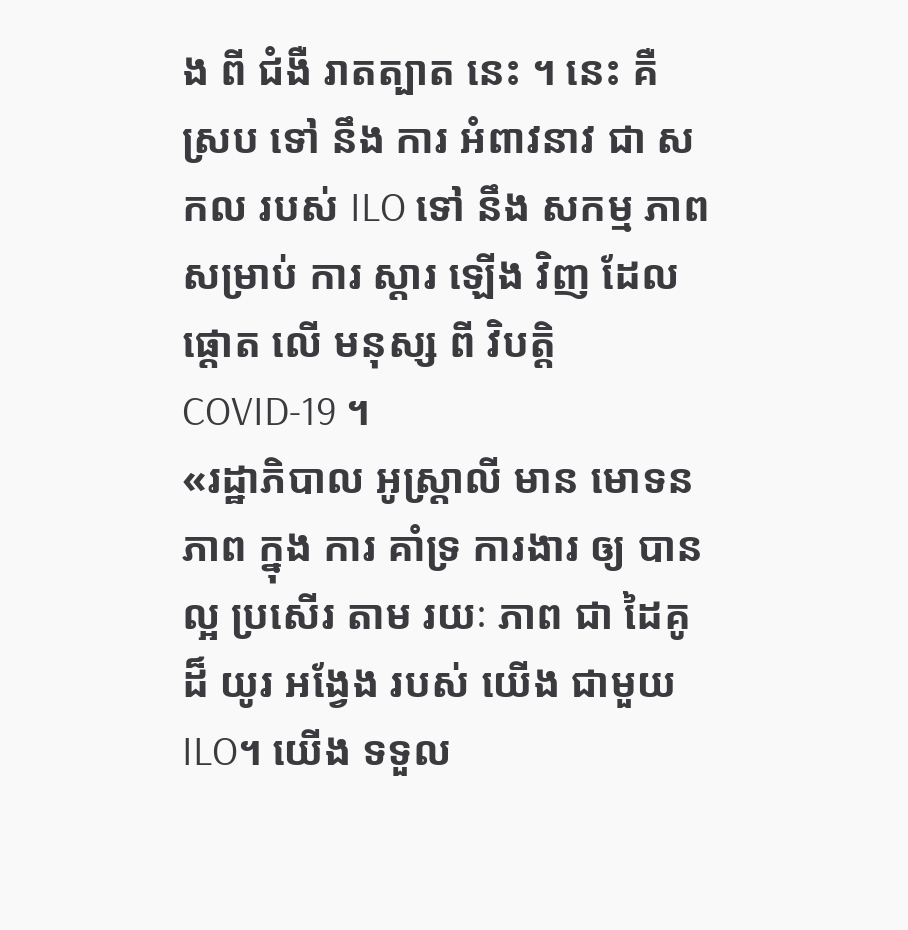ង ពី ជំងឺ រាតត្បាត នេះ ។ នេះ គឺ ស្រប ទៅ នឹង ការ អំពាវនាវ ជា សកល របស់ ILO ទៅ នឹង សកម្ម ភាព សម្រាប់ ការ ស្តារ ឡើង វិញ ដែល ផ្តោត លើ មនុស្ស ពី វិបត្តិ COVID-19 ។
«រដ្ឋាភិបាល អូស្ត្រាលី មាន មោទនភាព ក្នុង ការ គាំទ្រ ការងារ ឲ្យ បាន ល្អ ប្រសើរ តាម រយៈ ភាព ជា ដៃគូ ដ៏ យូរ អង្វែង របស់ យើង ជាមួយ ILO។ យើង ទទួល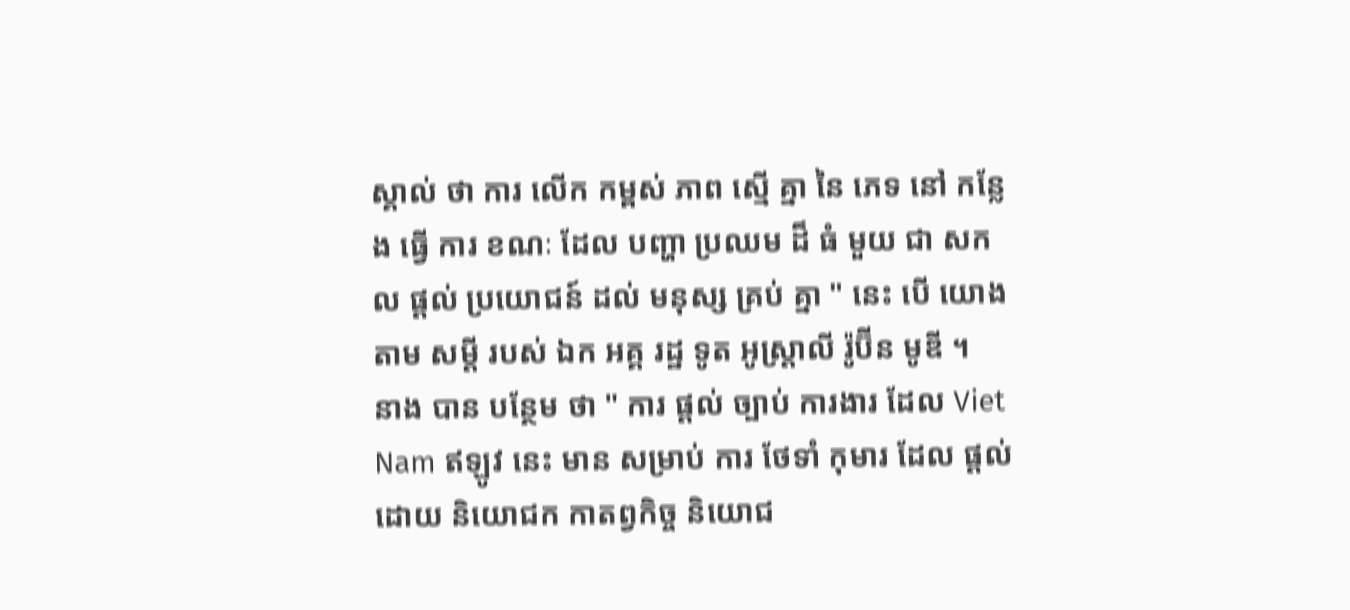ស្គាល់ ថា ការ លើក កម្ពស់ ភាព ស្មើ គ្នា នៃ ភេទ នៅ កន្លែង ធ្វើ ការ ខណៈ ដែល បញ្ហា ប្រឈម ដ៏ ធំ មួយ ជា សកល ផ្តល់ ប្រយោជន៍ ដល់ មនុស្ស គ្រប់ គ្នា " នេះ បើ យោង តាម សម្តី របស់ ឯក អគ្គ រដ្ឋ ទូត អូស្ត្រាលី រ៉ូប៊ីន មូឌី ។
នាង បាន បន្ថែម ថា " ការ ផ្តល់ ច្បាប់ ការងារ ដែល Viet Nam ឥឡូវ នេះ មាន សម្រាប់ ការ ថែទាំ កុមារ ដែល ផ្តល់ ដោយ និយោជក កាតព្វកិច្ច និយោជ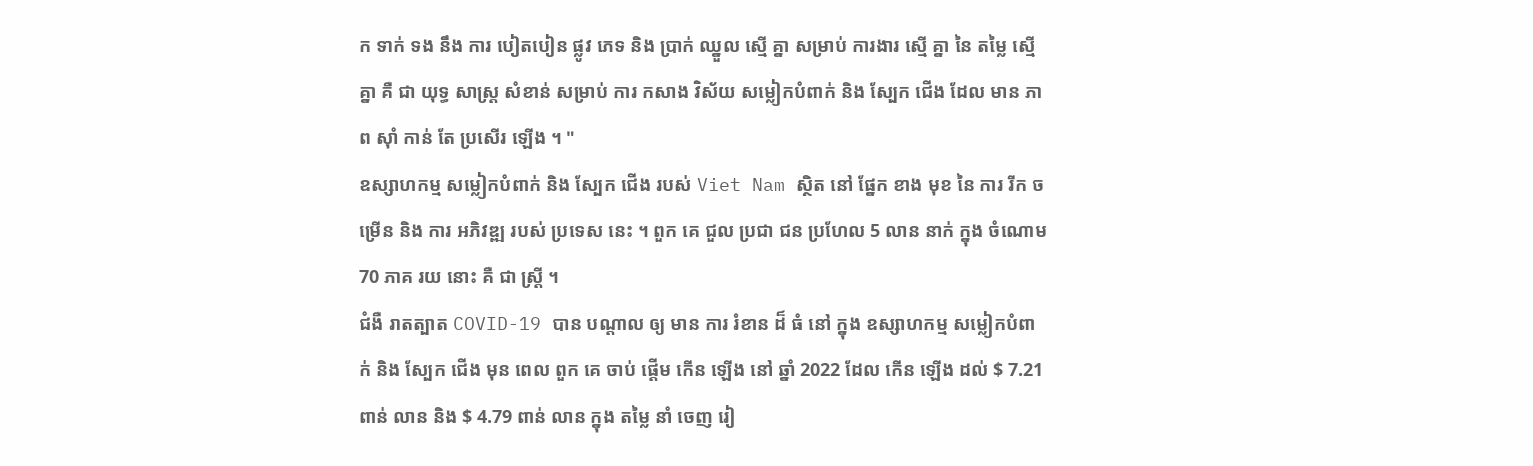ក ទាក់ ទង នឹង ការ បៀតបៀន ផ្លូវ ភេទ និង ប្រាក់ ឈ្នួល ស្មើ គ្នា សម្រាប់ ការងារ ស្មើ គ្នា នៃ តម្លៃ ស្មើ គ្នា គឺ ជា យុទ្ធ សាស្ត្រ សំខាន់ សម្រាប់ ការ កសាង វិស័យ សម្លៀកបំពាក់ និង ស្បែក ជើង ដែល មាន ភាព ស៊ាំ កាន់ តែ ប្រសើរ ឡើង ។ "
ឧស្សាហកម្ម សម្លៀកបំពាក់ និង ស្បែក ជើង របស់ Viet Nam ស្ថិត នៅ ផ្នែក ខាង មុខ នៃ ការ រីក ចម្រើន និង ការ អភិវឌ្ឍ របស់ ប្រទេស នេះ ។ ពួក គេ ជួល ប្រជា ជន ប្រហែល 5 លាន នាក់ ក្នុង ចំណោម 70 ភាគ រយ នោះ គឺ ជា ស្ត្រី ។
ជំងឺ រាតត្បាត COVID-19 បាន បណ្តាល ឲ្យ មាន ការ រំខាន ដ៏ ធំ នៅ ក្នុង ឧស្សាហកម្ម សម្លៀកបំពាក់ និង ស្បែក ជើង មុន ពេល ពួក គេ ចាប់ ផ្តើម កើន ឡើង នៅ ឆ្នាំ 2022 ដែល កើន ឡើង ដល់ $ 7.21 ពាន់ លាន និង $ 4.79 ពាន់ លាន ក្នុង តម្លៃ នាំ ចេញ រៀ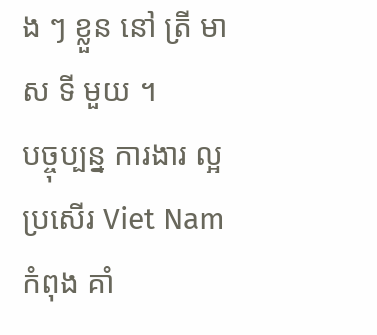ង ៗ ខ្លួន នៅ ត្រី មាស ទី មួយ ។
បច្ចុប្បន្ន ការងារ ល្អ ប្រសើរ Viet Nam កំពុង គាំ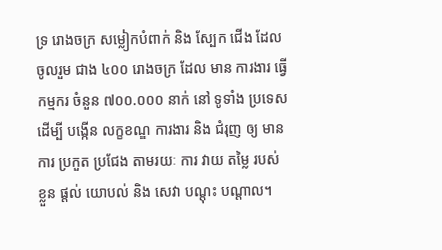ទ្រ រោងចក្រ សម្លៀកបំពាក់ និង ស្បែក ជើង ដែល ចូលរួម ជាង ៤០០ រោងចក្រ ដែល មាន ការងារ ធ្វើ កម្មករ ចំនួន ៧០០.០០០ នាក់ នៅ ទូទាំង ប្រទេស ដើម្បី បង្កើន លក្ខខណ្ឌ ការងារ និង ជំរុញ ឲ្យ មាន ការ ប្រកួត ប្រជែង តាមរយៈ ការ វាយ តម្លៃ របស់ ខ្លួន ផ្តល់ យោបល់ និង សេវា បណ្តុះ បណ្តាល។